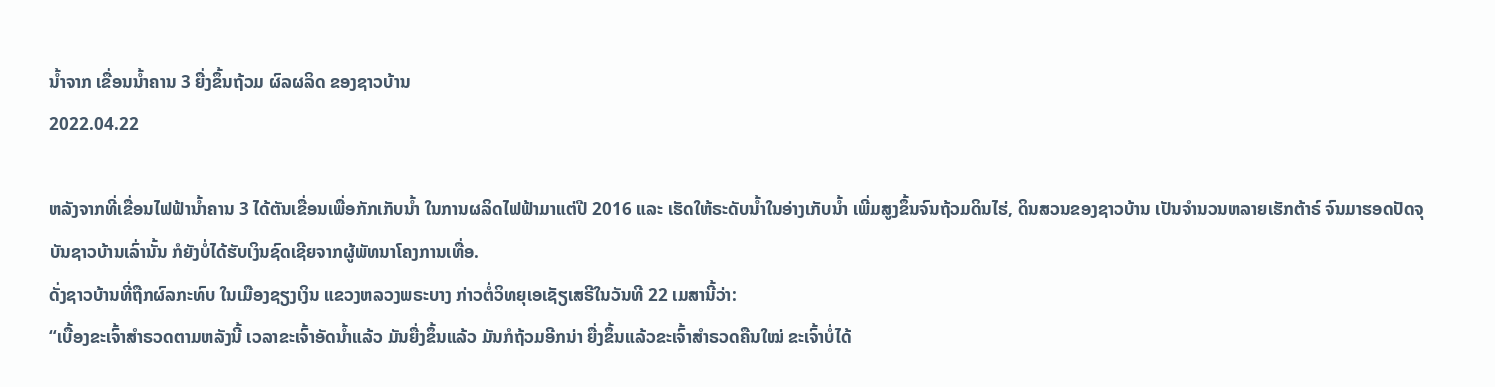ນ້ຳຈາກ ເຂື່ອນນ້ຳຄານ 3 ຍື່ງຂຶ້ນຖ້ວມ ຜົລຜລິດ ຂອງຊາວບ້ານ
2022.04.22

ຫລັງຈາກທີ່ເຂື່ອນໄຟຟ້ານໍ້າຄານ 3 ໄດ້ຕັນເຂື່ອນເພື່ອກັກເກັບນໍ້າ ໃນການຜລິດໄຟຟ້າມາແຕ່ປີ 2016 ແລະ ເຮັດໃຫ້ຣະດັບນໍ້າໃນອ່າງເກັບນໍ້າ ເພີ່ມສູງຂຶ້ນຈົນຖ້ວມດິນໄຮ່, ດິນສວນຂອງຊາວບ້ານ ເປັນຈຳນວນຫລາຍເຮັກຕ້າຣ໌ ຈົນມາຮອດປັດຈຸບັນຊາວບ້ານເລົ່ານັ້ນ ກໍຍັງບໍ່ໄດ້ຮັບເງິນຊົດເຊີຍຈາກຜູ້ພັທນາໂຄງການເທື່ອ.
ດັ່ງຊາວບ້ານທີ່ຖືກຜົລກະທົບ ໃນເມືອງຊຽງເງິນ ແຂວງຫລວງພຣະບາງ ກ່າວຕໍ່ວິທຍຸເອເຊັຽເສຣີໃນວັນທີ 22 ເມສານີ້ວ່າ:
“ເບື້ອງຂະເຈົ້າສຳຣວດຕາມຫລັງນີ້ ເວລາຂະເຈົ້າອັດນໍ້າແລ້ວ ມັນຍື່ງຂຶ້ນແລ້ວ ມັນກໍຖ້ວມອີກນ່າ ຍື່ງຂຶ້ນແລ້ວຂະເຈົ້າສຳຣວດຄືນໃໝ່ ຂະເຈົ້າບໍ່ໄດ້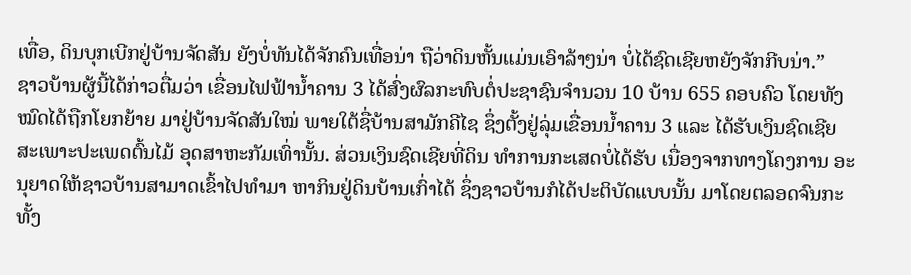ເທື່ອ, ດິນບຸກເບີກຢູ່ບ້ານຈັດສັນ ຍັງບໍ່ທັນໄດ້ຈັກຄົນເທື່ອນ່າ ຖືວ່າດິນຫັ້ນແມ່ນເອົາລ້າໆນ່າ ບໍ່ໄດ້ຊົດເຊີຍຫຍັງຈັກກີບນ່າ.”
ຊາວບ້ານຜູ້ນີ້ໄດ້ກ່າວຕື່ມວ່າ ເຂື່ອນໄຟຟ້ານໍ້າຄານ 3 ໄດ້ສົ່ງຜົລກະທົບຕໍ່ປະຊາຊົນຈຳນວນ 10 ບ້ານ 655 ຄອບຄົວ ໂດຍທັງໝົດໄດ້ຖືກໂຍກຍ້າຍ ມາຢູ່ບ້ານຈັດສັນໃໝ່ ພາຍໃຕ້ຊື່ບ້ານສາມັກຄີໄຊ ຊຶ່ງຕັ້ງຢູ່ລຸ່ມເຂື່ອນນໍ້າຄານ 3 ແລະ ໄດ້ຮັບເງິນຊົດເຊີຍ ສະເພາະປະເພດຕົ້ນໄມ້ ອຸດສາຫະກັມເທົ່ານັ້ນ. ສ່ວນເງິນຊົດເຊີຍທີ່ດິນ ທຳການກະເສດບໍ່ໄດ້ຮັບ ເນື່ອງຈາກທາງໂຄງການ ອະນຸຍາດໃຫ້ຊາວບ້ານສາມາດເຂົ້າໄປທຳມາ ຫາກິນຢູ່ດິນບ້ານເກົ່າໄດ້ ຊຶ່ງຊາວບ້ານກໍໄດ້ປະຕິບັດແບບນັ້ນ ມາໂດຍຕລອດຈົນກະທັ້ງ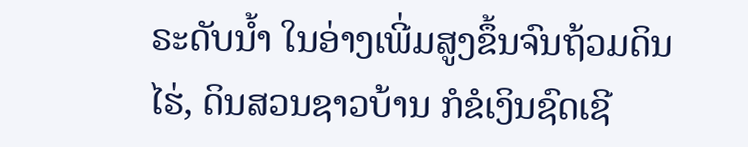ຣະດັບນໍ້າ ໃນອ່າງເພີ່ມສູງຂຶ້ນຈົນຖ້ວມດິນໄຮ່, ດິນສວນຊາວບ້ານ ກໍຂໍເງິນຊົດເຊີ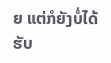ຍ ແຕ່ກໍຍັງບໍ່ໄດ້ຮັບ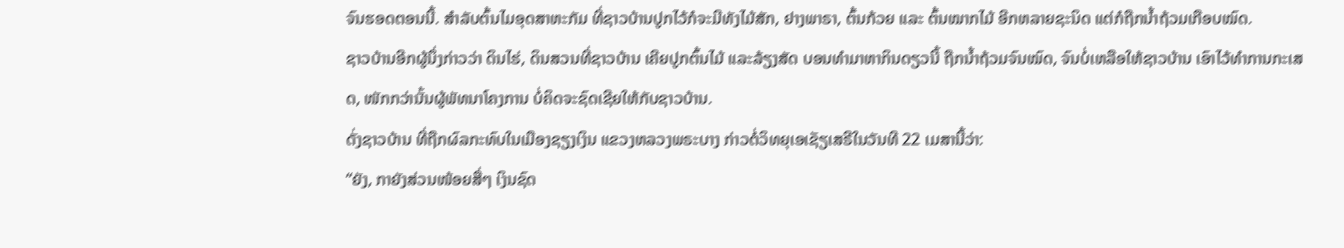ຈົນຮອດຕອນນີ້. ສຳລັບຕົ້ນໄມອຸດສາຫະກັມ ທີ່ຊາວບ້ານປູກໄວ້ກໍຈະມີທັງໄມ້ສັກ, ຢາງພາຣາ, ຕົ້ນກ້ວຍ ແລະ ຕົ້ນໝາກໄມ້ ອີກຫລາຍຊະນິດ ແຕ່ກໍຖືກນໍ້າຖ້ວມເກືອບໝົດ.
ຊາວບ້ານອີກຜູ້ນຶ່ງກ່າວວ່າ ດິນໄຮ່, ດິນສວນທີ່ຊາວບ້ານ ເຄີຍປູກຕົ້ນໄມ້ ແລະລ້ຽງສັດ ບອນທຳມາຫາກິນດຽວນີ້ ຖືກນໍ້າຖ້ວມຈົນໝົດ, ຈົນບໍ່ເຫລືອໃຫ້ຊາວບ້ານ ເອົາໄວ້ທຳການກະເສດ, ໜັກກວ່ານັ້ນຜູ້ພັທນາໂຄງການ ບໍ່ຄິດຈະຊົດເຊີຍໃຫ້ກັບຊາວບ້ານ.
ດັ່ງຊາວບ້ານ ທີ່ຖືກຜົລກະທົບໃນເມືອງຊຽງເງິນ ແຂວງຫລວງພຣະບາງ ກ່າວຕໍ່ວິທຍຸເອເຊັຽເສຣີໃນວັນທີ 22 ເມສານີ້ວ່າ:
“ຍັງ, ກາຍັງສ່ວນໜ້ອຍສື່ໆ ເງິນຊົດ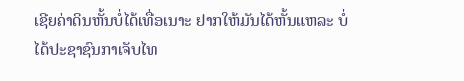ເຊີຍຄ່າດິນຫັ້ນບໍ່ໄດ້ເທື່ອເນາະ ຢາກໃຫ້ມັນໄດ້ຫັ້ນແຫລະ ບໍ່ໄດ້ປະຊາຊົນກາເຈັບໄທ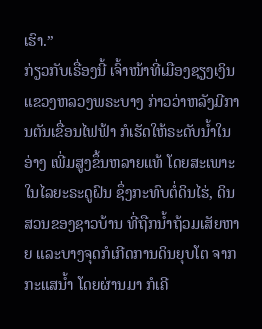ເຮົາ.”
ກ່ຽວກັບເຣື່ອງນີ້ ເຈົ້າໜ້າທີ່ເມືອງຊຽງເງິນ ແຂວງຫລວງພຣະບາງ ກ່າວວ່າຫລັງມີການຕັນເຂື່ອນໄຟຟ້າ ກໍເຮັດໃຫ້ຣະດັບນໍ້າໃນອ່າງ ເພີ່ມສູງຂຶ້ນຫລາຍແທ້ ໂດຍສະເພາະໃນໄລຍະຣະດູຝົນ ຊຶ່ງກະທົບຕໍ່ດິນໄຮ່, ດິນສວນຂອງຊາວບ້ານ ທີ່ຖືກນໍ້າຖ້ວມເສັຍຫາຍ ແລະບາງຈຸດກໍເກີດການດິນຍຸບໂຕ ຈາກກະແສນໍ້າ ໂດຍຜ່ານມາ ກໍເຄີ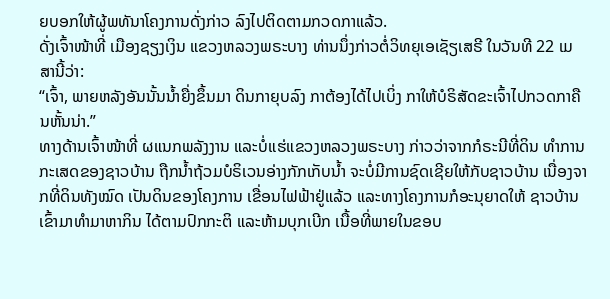ຍບອກໃຫ້ຜູ້ພທັນາໂຄງການດັ່ງກ່າວ ລົງໄປຕິດຕາມກວດກາແລ້ວ.
ດັ່ງເຈົ້າໜ້າທີ່ ເມືອງຊຽງເງິນ ແຂວງຫລວງພຣະບາງ ທ່ານນຶ່ງກ່າວຕໍ່ວິທຍຸເອເຊັຽເສຣີ ໃນວັນທີ 22 ເມສານີ້ວ່າ:
“ເຈົ້າ, ພາຍຫລັງອັນນັ້ນນໍ້າຍື່ງຂຶ້ນມາ ດິນກາຍຸບລົງ ກາຕ້ອງໄດ້ໄປເບິ່ງ ກາໃຫ້ບໍຣິສັດຂະເຈົ້າໄປກວດກາຄືນຫັ້ນນ່າ.”
ທາງດ້ານເຈົ້າໜ້າທີ່ ຜແນກພລັງງານ ແລະບໍ່ແຮ່ແຂວງຫລວງພຣະບາງ ກ່າວວ່າຈາກກໍຣະນີທີ່ດິນ ທຳການກະເສດຂອງຊາວບ້ານ ຖືກນໍ້າຖ້ວມບໍຣິເວນອ່າງກັກເກັບນໍ້າ ຈະບໍ່ມີການຊົດເຊີຍໃຫ້ກັບຊາວບ້ານ ເນື່ອງຈາກທີ່ດິນທັງໝົດ ເປັນດິນຂອງໂຄງການ ເຂື່ອນໄຟຟ້າຢູ່ແລ້ວ ແລະທາງໂຄງການກໍອະນຸຍາດໃຫ້ ຊາວບ້ານເຂົ້າມາທຳມາຫາກິນ ໄດ້ຕາມປົກກະຕິ ແລະຫ້າມບຸກເບີກ ເນື້ອທີ່ພາຍໃນຂອບ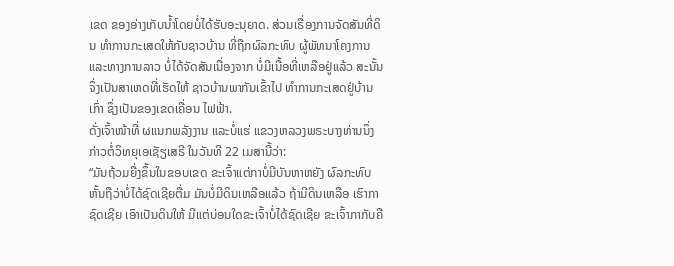ເຂດ ຂອງອ່າງເກັບນໍ້າໂດຍບໍ່ໄດ້ຮັບອະນຸຍາດ. ສ່ວນເຣື່ອງການຈັດສັນທີ່ດິນ ທຳການກະເສດໃຫ້ກັບຊາວບ້ານ ທີ່ຖືກຜົລກະທົບ ຜູ້ພັທນາໂຄງການ ແລະທາງການລາວ ບໍ່ໄດ້ຈັດສັນເນື່ອງຈາກ ບໍ່ມີເນື້ອທີ່ເຫລືອຢູ່ແລ້ວ ສະນັ້ນຈຶ່ງເປັນສາເຫດທີ່ເຮັດໃຫ້ ຊາວບ້ານພາກັນເຂົ້າໄປ ທຳການກະເສດຢູ່ບ້ານເກົ່າ ຊຶ່ງເປັນຂອງເຂດເຄື່ອນ ໄຟຟ້າ.
ດັ່ງເຈົ້າໜ້າທີ່ ຜແນກພລັງງານ ແລະບໍ່ແຮ່ ແຂວງຫລວງພຣະບາງທ່ານນຶ່ງ ກ່າວຕໍ່ວິທຍຸເອເຊັຽເສຣີ ໃນວັນທີ 22 ເມສານີ້ວ່າ:
“ມັນຖ້ວມຍື່ງຂຶ້ນໃນຂອບເຂດ ຂະເຈົ້າແຕ່ກາບໍ່ມີບັນຫາຫຍັງ ຜົລກະທົບຫັ້ນຖືວ່າບໍ່ໄດ້ຊົດເຊີຍຕື່ມ ມັນບໍ່ມີດິນເຫລືອແລ້ວ ຖ້າມີດິນເຫລືອ ເຮົາກາຊົດເຊີຍ ເອົາເປັນດິນໃຫ້ ມີແຕ່ບ່ອນໃດຂະເຈົ້າບໍ່ໄດ້ຊົດເຊີຍ ຂະເຈົ້າກາກັບຄື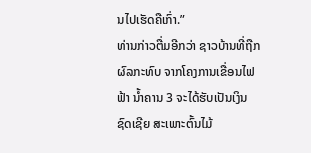ນໄປເຮັດຄືເກົ່າ.”
ທ່ານກ່າວຕື່ມອີກວ່າ ຊາວບ້ານທີ່ຖືກຜົລກະທົບ ຈາກໂຄງການເຂື່ອນໄຟຟ້າ ນໍ້າຄານ 3 ຈະໄດ້ຮັບເປັນເງິນຊົດເຊີຍ ສະເພາະຕົ້ນໄມ້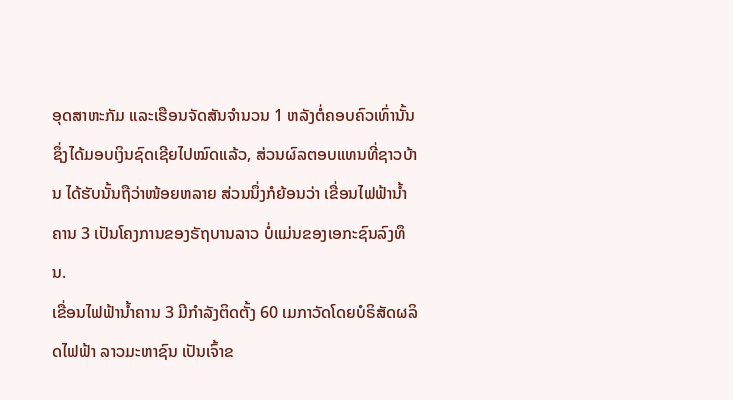ອຸດສາຫະກັມ ແລະເຮືອນຈັດສັນຈຳນວນ 1 ຫລັງຕໍ່ຄອບຄົວເທົ່ານັ້ນ ຊຶ່ງໄດ້ມອບເງິນຊົດເຊີຍໄປໝົດແລ້ວ, ສ່ວນຜົລຕອບແທນທີ່ຊາວບ້ານ ໄດ້ຮັບນັ້ນຖືວ່າໜ້ອຍຫລາຍ ສ່ວນນຶ່ງກໍຍ້ອນວ່າ ເຂື່ອນໄຟຟ້ານໍ້າຄານ 3 ເປັນໂຄງການຂອງຣັຖບານລາວ ບໍ່ແມ່ນຂອງເອກະຊົນລົງທຶນ.
ເຂື່ອນໄຟຟ້ານໍ້າຄານ 3 ມີກຳລັງຕິດຕັ້ງ 60 ເມກາວັດໂດຍບໍຣິສັດຜລິດໄຟຟ້າ ລາວມະຫາຊົນ ເປັນເຈົ້າຂ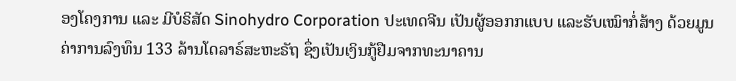ອງໂຄງການ ແລະ ມີບໍຣິສັດ Sinohydro Corporation ປະເທດຈີນ ເປັນຜູ້ອອກກແບບ ແລະຮັບເໝົາກໍ່ສ້າງ ດ້ວຍມູນຄ່າການລົງທຶນ 133 ລ້ານໂດລາຣ໌ສະຫະຣັຖ ຊຶ່ງເປັນເງິນກູ້ຢືມຈາກທະນາຄານ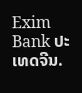Exim Bank ປະເທດຈີນ.